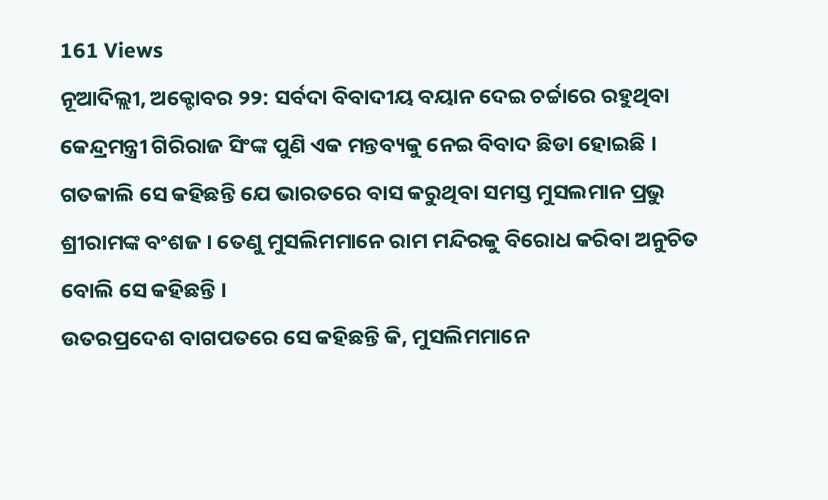161 Views
ନୂଆଦିଲ୍ଲୀ, ଅକ୍ଟୋବର ୨୨: ସର୍ବଦା ବିବାଦୀୟ ବୟାନ ଦେଇ ଚର୍ଚ୍ଚାରେ ରହୁଥିବା କେନ୍ଦ୍ରମନ୍ତ୍ରୀ ଗିରିରାଜ ସିଂଙ୍କ ପୁଣି ଏକ ମନ୍ତବ୍ୟକୁ ନେଇ ବିବାଦ ଛିଡା ହୋଇଛି । ଗତକାଲି ସେ କହିଛନ୍ତି ଯେ ଭାରତରେ ବାସ କରୁଥିବା ସମସ୍ତ ମୁସଲମାନ ପ୍ରଭୁ ଶ୍ରୀରାମଙ୍କ ବଂଶଜ । ତେଣୁ ମୁସଲିମମାନେ ରାମ ମନ୍ଦିରକୁ ବିରୋଧ କରିବା ଅନୁଚିତ ବୋଲି ସେ କହିଛନ୍ତି ।
ଉତରପ୍ରଦେଶ ବାଗପତରେ ସେ କହିଛନ୍ତି କି, ମୁସଲିମମାନେ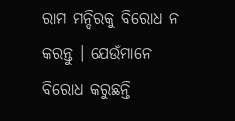ରାମ ମନ୍ଦିରକୁ ବିରୋଧ ନ କରନ୍ତୁ । ଯେଉଁମାନେ ବିରୋଧ କରୁଛନ୍ତି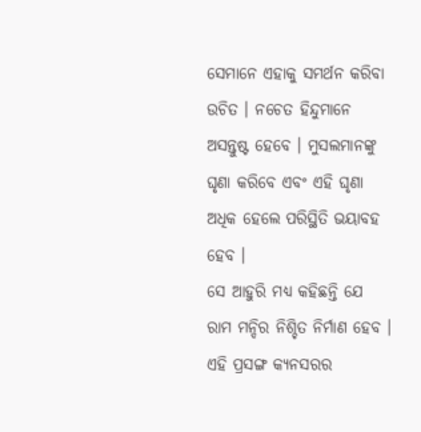ସେମାନେ ଏହାକୁ ସମର୍ଥନ କରିବା ଉଚିତ । ନଚେତ ହିନ୍ଦୁମାନେ ଅସନ୍ତୁଷ୍ଟ ହେବେ । ମୁସଲମାନଙ୍କୁ ଘୃଣା କରିବେ ଏବଂ ଏହି ଘୃଣା ଅଧିକ ହେଲେ ପରିସ୍ଥିତି ଭୟାବହ ହେବ ।
ସେ ଆହୁରି ମଧ୍ୟ କହିଛନ୍ତି ଯେ ରାମ ମନ୍ଦିର ନିଶ୍ଚିତ ନିର୍ମାଣ ହେବ । ଏହି ପ୍ରସଙ୍ଗ କ୍ୟନସରର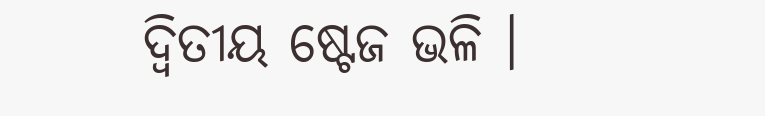ଦ୍ୱିତୀୟ ଷ୍ଟେଜ ଭଳି ।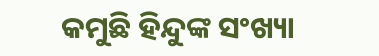କମୁଛି ହିନ୍ଦୁଙ୍କ ସଂଖ୍ୟା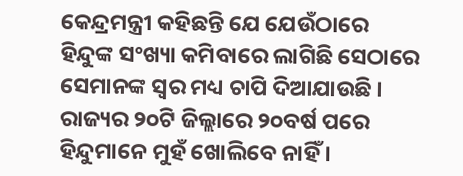କେନ୍ଦ୍ରମନ୍ତ୍ରୀ କହିଛନ୍ତି ଯେ ଯେଉଁଠାରେ ହିନ୍ଦୁଙ୍କ ସଂଖ୍ୟା କମିବାରେ ଲାଗିଛି ସେଠାରେ ସେମାନଙ୍କ ସ୍ୱର ମଧ୍ୟ ଚାପି ଦିଆଯାଉଛି । ରାଜ୍ୟର ୨୦ଟି ଜିଲ୍ଲାରେ ୨୦ବର୍ଷ ପରେ ହିନ୍ଦୁମାନେ ମୁହଁ ଖୋଲିବେ ନାହିଁ ।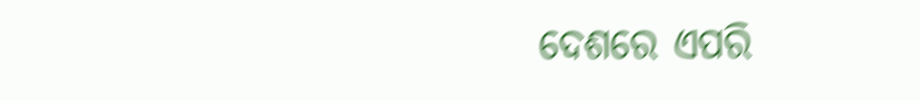ଦେଶରେ ଏପରି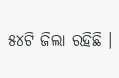୫୪ଟି ଜିଲା ରହିଛି ।